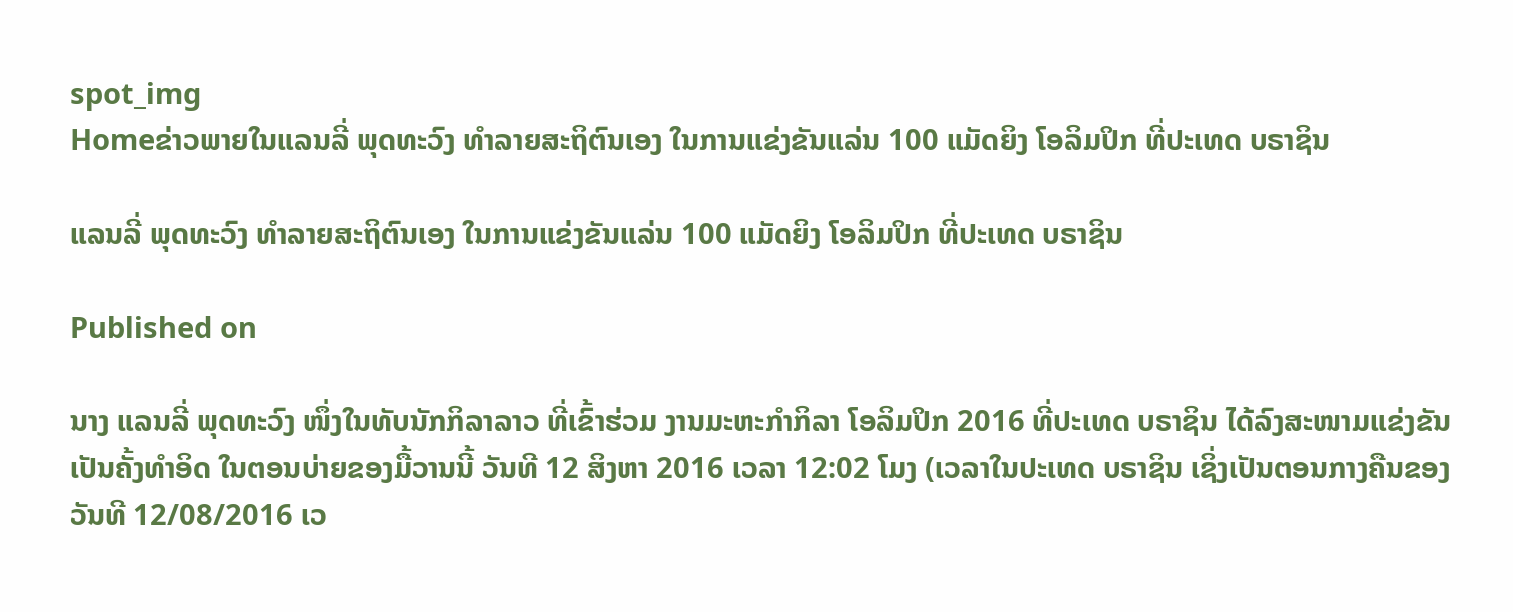spot_img
Homeຂ່າວພາຍໃນແລນລີ່ ພຸດທະວົງ ທຳລາຍສະຖິຕົນເອງ ໃນການແຂ່ງຂັນແລ່ນ 100 ແມັດຍິງ ໂອລິມປິກ ທີ່ປະເທດ ບຣາຊິນ

ແລນລີ່ ພຸດທະວົງ ທຳລາຍສະຖິຕົນເອງ ໃນການແຂ່ງຂັນແລ່ນ 100 ແມັດຍິງ ໂອລິມປິກ ທີ່ປະເທດ ບຣາຊິນ

Published on

ນາງ ແລນລີ່ ພຸດທະວົງ ໜຶ່ງໃນທັບນັກກິລາລາວ ທີ່ເຂົ້າຮ່ວມ ງານມະຫະກຳກິລາ ໂອລິມປິກ 2016 ທີ່ປະເທດ ບຣາຊິນ ໄດ້ລົງສະໜາມແຂ່ງຂັນ ເປັນຄັ້ງທຳອິດ ໃນຕອນບ່າຍຂອງມື້ວານນີ້ ວັນທີ 12 ສິງຫາ 2016 ເວລາ 12:02 ໂມງ (ເວລາໃນປະເທດ ບຣາຊິນ ເຊິ່ງເປັນຕອນກາງຄືນຂອງວັນທີ 12/08/2016 ເວ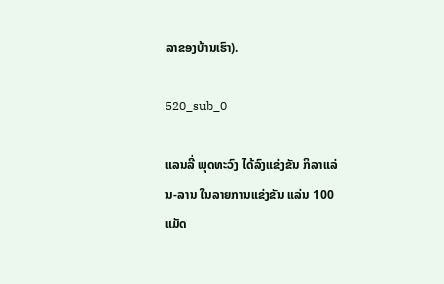ລາຂອງບ້ານເຮົາ).

520_sub_0

ແລນລີ່ ພຸດທະວົງ ໄດ້ລົງແຂ່ງຂັນ ກິລາແລ່ນ-ລານ ໃນລາຍການແຂ່ງຂັນ ແລ່ນ 100 ແມັດ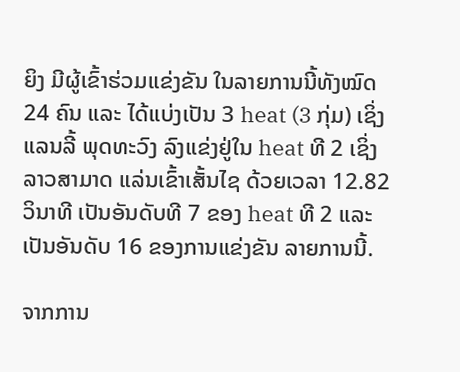ຍິງ ມີຜູ້ເຂົ້າຮ່ວມແຂ່ງຂັນ ໃນລາຍການນີ້ທັງໝົດ 24 ຄົນ ແລະ ໄດ້ແບ່ງເປັນ 3 heat (3 ກຸ່ມ) ເຊິ່ງ ແລນລີ້ ພຸດທະວົງ ລົງແຂ່ງຢູ່ໃນ heat ທີ 2 ເຊິ່ງລາວສາມາດ ແລ່ນເຂົ້າເສັ້ນໄຊ ດ້ວຍເວລາ 12.82 ວິນາທີ ເປັນອັນດັບທີ 7 ຂອງ heat ທີ 2 ແລະ ເປັນອັນດັບ 16 ຂອງການແຂ່ງຂັນ ລາຍການນີ້.

ຈາກການ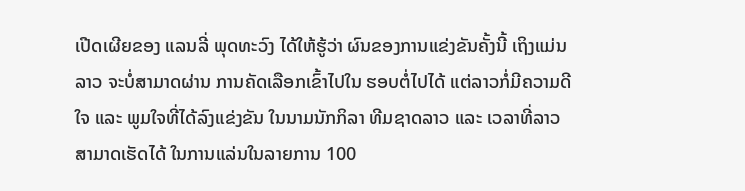ເປີດເຜີຍຂອງ ແລນລີ່ ພຸດທະວົງ ໄດ້ໃຫ້ຮູ້ວ່າ ຜົນຂອງການແຂ່ງຂັນຄັ້ງນີ້ ເຖິງແມ່ນລາວ ຈະບໍ່ສາມາດຜ່ານ ການຄັດເລືອກເຂົ້າໄປໃນ ຮອບຕໍ່ໄປໄດ້ ແຕ່ລາວກໍ່ມີຄວາມດີໃຈ ແລະ ພູມໃຈທີ່ໄດ້ລົງແຂ່ງຂັນ ໃນນາມນັກກິລາ ທີມຊາດລາວ ແລະ ເວລາທີ່ລາວ ສາມາດເຮັດໄດ້ ໃນການແລ່ນໃນລາຍການ 100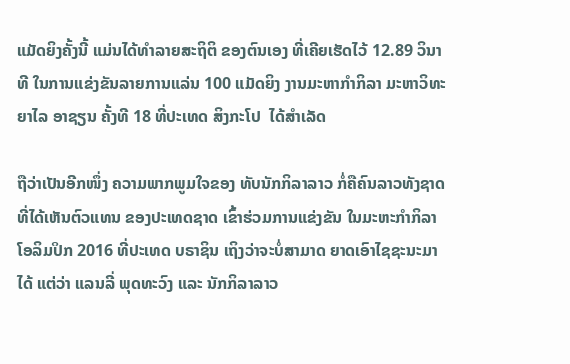ແມັດຍິງຄັ້ງນີ້ ແມ່ນໄດ້ທຳລາຍສະຖິຕິ ຂອງຕົນເອງ ທີ່ເຄີຍເຮັດໄວ້ 12.89 ວິນາທີ ໃນການແຂ່ງຂັນລາຍການແລ່ນ 100 ແມັດຍິງ ງານມະຫາກຳກິລາ ມະຫາວິທະຍາໄລ ອາຊຽນ ຄັ້ງທີ 18 ທີ່ປະເທດ ສິງກະໂປ  ໄດ້ສຳເລັດ

ຖືວ່າເປັນອີກໜຶ່ງ ຄວາມພາກພູມໃຈຂອງ ທັບນັກກິລາລາວ ກໍ່ຄືຄົນລາວທັງຊາດ ທີ່ໄດ້ເຫັນຕົວແທນ ຂອງປະເທດຊາດ ເຂົ້າຮ່ວມການແຂ່ງຂັນ ໃນມະຫະກຳກິລາ ໂອລິມປິກ 2016 ທີ່ປະເທດ ບຣາຊິນ ເຖິງວ່າຈະບໍ່ສາມາດ ຍາດເອົາໄຊຊະນະມາໄດ້ ແຕ່ວ່າ ແລນລີ່ ພຸດທະວົງ ແລະ ນັກກິລາລາວ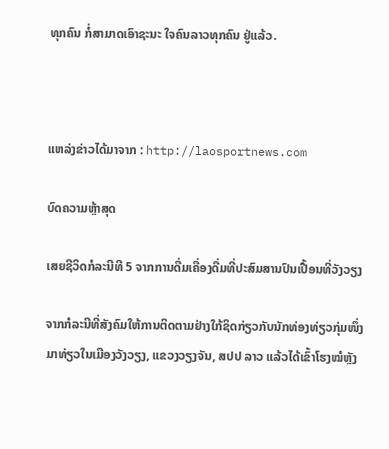ທຸກຄົນ ກໍ່ສາມາດເອົາຊະນະ ໃຈຄົນລາວທຸກຄົນ ຢູ່ແລ້ວ.



ແຫລ່ງຂ່າວໄດ້ມາຈາກ : http://laosportnews.com

ບົດຄວາມຫຼ້າສຸດ

ເສຍຊີວິດກໍລະນີທີ 5 ຈາກການດື່ມເຄື່ອງດື່ມທີ່ປະສົມສານປົນເປື້ອນທີ່ວັງວຽງ

ຈາກກໍລະນີທີ່ສັງຄົມໃຫ້ການຕິດຕາມຢ່າງໃກ້ຊິດກ່ຽວກັບນັກທ່ອງທ່ຽວກຸ່ມໜຶ່ງມາທ່ຽວໃນເມືອງວັງວຽງ, ແຂວງວຽງຈັນ, ສປປ ລາວ ແລ້ວໄດ້ເຂົ້າໂຮງໝໍຫຼັງ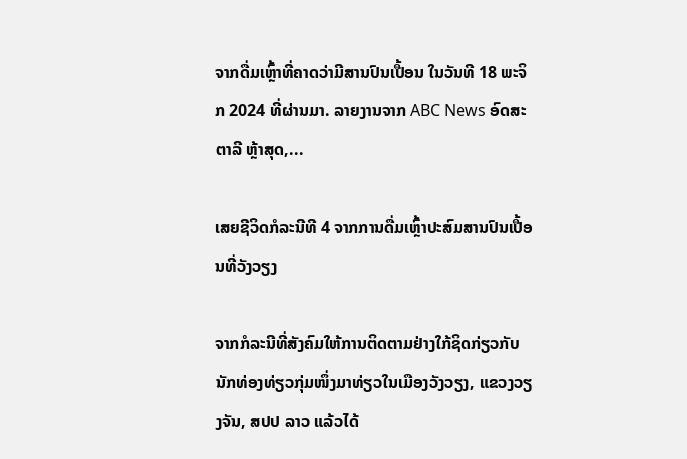ຈາກດື່ມເຫຼົ້າທີ່ຄາດວ່າມີສານປົນເປື້ອນ ໃນວັນທີ 18 ພະຈິກ 2024 ທີ່ຜ່ານມາ. ລາຍງານຈາກ ABC News ອົດສະຕາລີ ຫຼ້າສຸດ,...

ເສຍຊີວິດກໍລະນີທີ 4 ຈາກການດື່ມເຫຼົ້າປະສົມສານປົນເປື້ອນທີ່ວັງວຽງ

ຈາກກໍລະນີທີ່ສັງຄົມໃຫ້ການຕິດຕາມຢ່າງໃກ້ຊິດກ່ຽວກັບນັກທ່ອງທ່ຽວກຸ່ມໜຶ່ງມາທ່ຽວໃນເມືອງວັງວຽງ, ແຂວງວຽງຈັນ, ສປປ ລາວ ແລ້ວໄດ້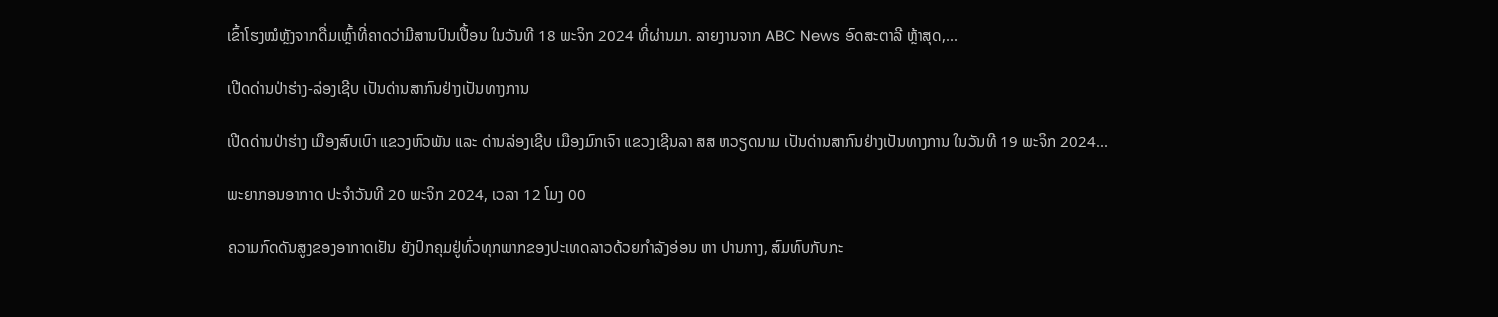ເຂົ້າໂຮງໝໍຫຼັງຈາກດື່ມເຫຼົ້າທີ່ຄາດວ່າມີສານປົນເປື້ອນ ໃນວັນທີ 18 ພະຈິກ 2024 ທີ່ຜ່ານມາ. ລາຍງານຈາກ ABC News ອົດສະຕາລີ ຫຼ້າສຸດ,...

ເປີດດ່ານປ່າຮ່າງ-ລ່ອງເຊີບ ເປັນດ່ານສາກົນຢ່າງເປັນທາງການ

ເປີດດ່ານປ່າຮ່າງ ເມືອງສົບເບົາ ແຂວງຫົວພັນ ແລະ ດ່ານລ່ອງເຊີບ ເມືອງມົກເຈົາ ແຂວງເຊີນລາ ສສ ຫວຽດນາມ ເປັນດ່ານສາກົນຢ່າງເປັນທາງການ ໃນວັນທີ 19 ພະຈິກ 2024...

ພະຍາກອນອາກາດ ປະຈໍາວັນທີ 20 ພະຈິກ 2024, ເວລາ 12 ໂມງ 00

ຄວາມກົດດັນສູງຂອງອາກາດເຢັນ ຍັງປົກຄຸມຢູ່ທົ່ວທຸກພາກຂອງປະເທດລາວດ້ວຍກໍາລັງອ່ອນ ຫາ ປານກາງ, ສົມທົບກັບກະ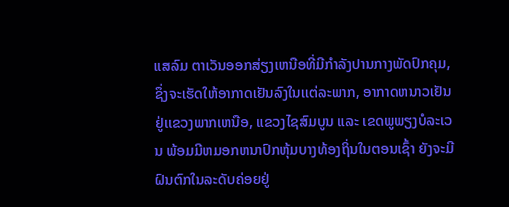ແສລົມ ຕາເວັນອອກສ່ຽງເຫນືອທີ່ມີກໍາລັງປານກາງພັດປົກຄຸມ, ຊຶ່ງຈະເຮັດໃຫ້ອາກາດເຢັນລົງໃນເເຕ່ລະພາກ, ອາກາດຫນາວເຢັນຢູ່ເເຂວງພາກເຫນືອ, ແຂວງໄຊສົມບູນ ແລະ ເຂດພູພຽງບໍລະເວນ ພ້ອມມີຫມອກຫນາປົກຫຸ້ມບາງທ້ອງຖິ່ນໃນຕອນເຊົ້າ ຍັງຈະມີຝົນຕົກໃນລະດັບຄ່ອຍຢູ່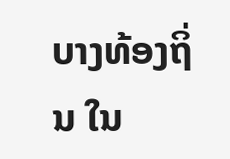ບາງທ້ອງຖິ່ນ ໃນ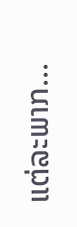ແຕ່ລະພາກ...